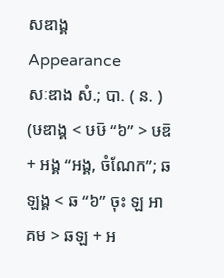សឌាង្គ
Appearance
សៈឌាង សំ.; បា. ( ន. ) (ឞឌាង្គ < ឞឞ៑ “៦” > ឞឌ៑ + អង្គ “អង្គ, ចំណែក”; ឆឡង្គ < ឆ “៦” ចុះ ឡ អាគម > ឆឡ + អ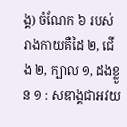ង្គ) ចំណែក ៦ របស់រាងកាយគឺដៃ ២, ជើង ២, ក្បាល ១, ដងខ្លួន ១ : សឌាង្គជាអវយ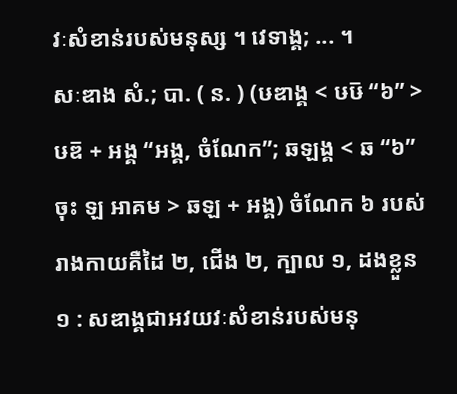វៈសំខាន់របស់មនុស្ស ។ វេទាង្គ; ... ។
សៈឌាង សំ.; បា. ( ន. ) (ឞឌាង្គ < ឞឞ៑ “៦” > ឞឌ៑ + អង្គ “អង្គ, ចំណែក”; ឆឡង្គ < ឆ “៦” ចុះ ឡ អាគម > ឆឡ + អង្គ) ចំណែក ៦ របស់រាងកាយគឺដៃ ២, ជើង ២, ក្បាល ១, ដងខ្លួន ១ : សឌាង្គជាអវយវៈសំខាន់របស់មនុ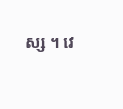ស្ស ។ វេ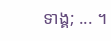ទាង្គ; ... ។